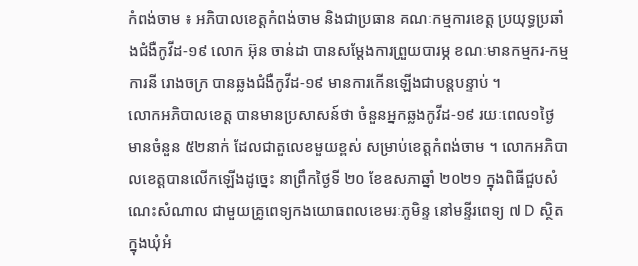កំពង់ចាម ៖ អភិបាលខេត្តកំពង់ចាម និងជាប្រធាន គណៈកម្មការខេត្ត ប្រយុទ្ធប្រឆាំងជំងឺកូវីដ-១៩ លោក អ៊ុន ចាន់ដា បានសម្ដែងការព្រួយបារម្ភ ខណៈមានកម្មករ-កម្មការនី រោងចក្រ បានឆ្លងជំងឺកូវីដ-១៩ មានការកើនឡើងជាបន្តបន្ទាប់ ។
លោកអភិបាលខេត្ត បានមានប្រសាសន៍ថា ចំនួនអ្នកឆ្លងកូវីដ-១៩ រយៈពេល១ថ្ងៃ មានចំនួន ៥២នាក់ ដែលជាតួលេខមួយខ្ពស់ សម្រាប់ខេត្តកំពង់ចាម ។ លោកអភិបាលខេត្តបានលើកឡើងដូច្នេះ នាព្រឹកថ្ងៃទី ២០ ខែឧសភាឆ្នាំ ២០២១ ក្នុងពិធីជួបសំណេះសំណាល ជាមួយគ្រូពេទ្យកងយោធពលខេមរៈភូមិន្ទ នៅមន្ទីរពេទ្យ ៧ D ស្ថិតក្នុងឃុំអំ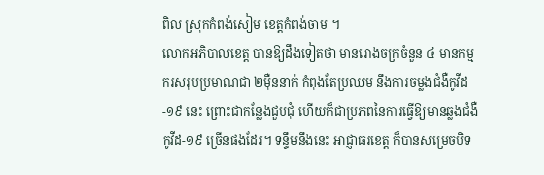ពិល ស្រុកកំពង់សៀម ខេត្តកំពង់ចាម ។
លោកអភិបាលខេត្ត បានឱ្យដឹងទៀតថា មានរោងចក្រចំនួន ៤ មានកម្មករសរុបប្រមាណជា ២ម៉ឺននាក់ កំពុងតែប្រឈម នឹងការចម្លងជំងឺកូវីដ-១៩ នេះ ព្រោះជាកន្លែងជួបជុំ ហើយក៏ជាប្រភពនៃការធ្វើឱ្យមានឆ្លងជំងឺកូវីដ-១៩ ច្រើនផងដែរ។ ទន្ទឹមនឹងនេះ អាជ្ញាធរខេត្ត ក៏បានសម្រេចបិទ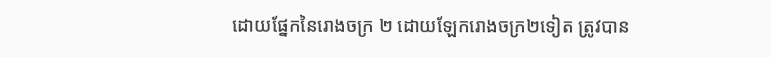ដោយផ្នែកនៃរោងចក្រ ២ ដោយឡែករោងចក្រ២ទៀត ត្រូវបាន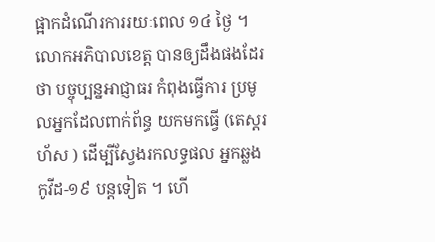ផ្អាកដំណើរការរយៈពេល ១៤ ថ្ងៃ ។
លោកអភិបាលខេត្ត បានឲ្យដឹងផងដែរថា បច្ចុប្បន្នអាជ្ញាធរ កំពុងធ្វើការ ប្រមូលអ្នកដែលពាក់ព័ន្ធ យកមកធ្វើ (តេស្តរហ័ស ) ដើម្បីស្វែងរកលទ្ធផល អ្នកឆ្លងកូវីដ-១៩ បន្តទៀត ។ ហើ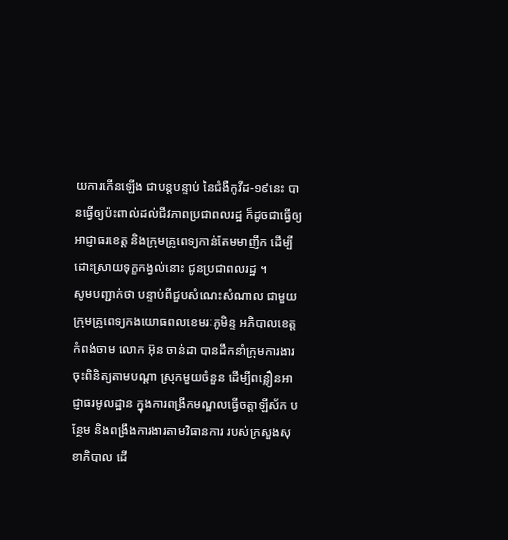យការកើនឡើង ជាបន្តបន្ទាប់ នៃជំងឺកូវីដ-១៩នេះ បានធ្វើឲ្យប៉ះពាល់ដល់ជីវភាពប្រជាពលរដ្ឋ ក៏ដូចជាធ្វើឲ្យអាជ្ញាធរខេត្ត និងក្រុមគ្រូពេទ្យកាន់តែមមាញឹក ដើម្បីដោះស្រាយទុក្ខកង្វល់នោះ ជូនប្រជាពលរដ្ឋ ។
សូមបញ្ជាក់ថា បន្ទាប់ពីជួបសំណេះសំណាល ជាមួយក្រុមគ្រូពេទ្យកងយោធពលខេមរៈភូមិន្ទ អភិបាលខេត្តកំពង់ចាម លោក អ៊ុន ចាន់ដា បានដឹកនាំក្រុមការងារ ចុះពិនិត្យតាមបណ្ដា ស្រុកមួយចំនួន ដើម្បីពន្លឿនអាជ្ញាធរមូលដ្ឋាន ក្នុងការពង្រីកមណ្ឌលធ្វើចត្តាឡីស័ក បន្ថែម និងពង្រឹងការងារតាមវិធានការ របស់ក្រសួងសុខាភិបាល ដើ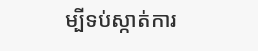ម្បីទប់ស្កាត់ការ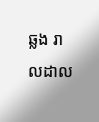ឆ្លង រាលដាល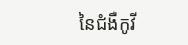នៃជំងឺកូវី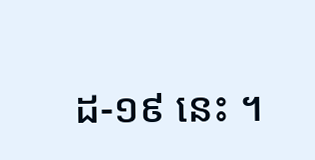ដ-១៩ នេះ ។